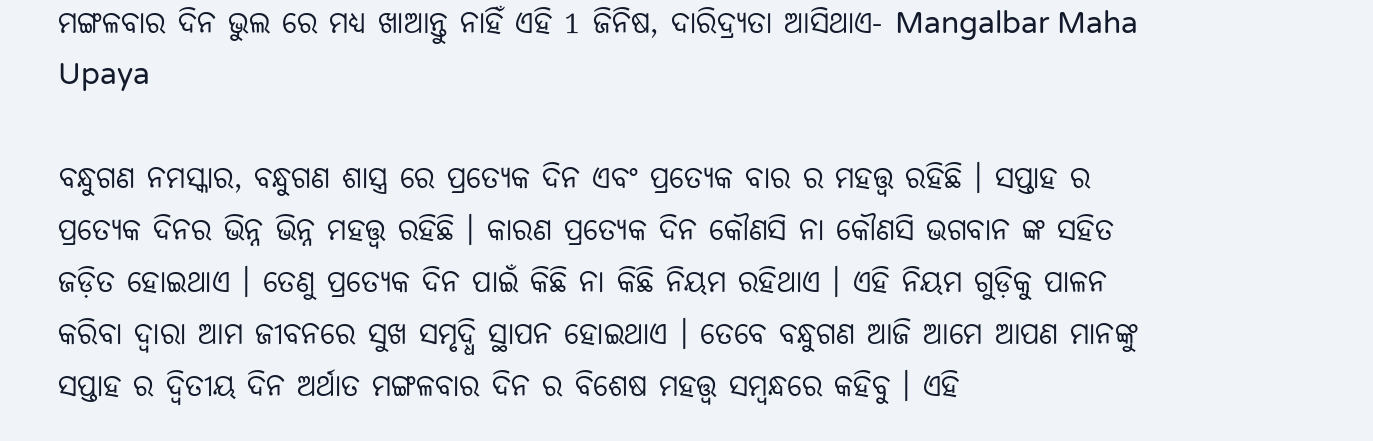ମଙ୍ଗଳବାର ଦିନ ଭୁଲ ରେ ମଧ୍ୟ ଖାଆନ୍ତୁ ନାହିଁ ଏହି 1 ଜିନିଷ, ଦାରିଦ୍ର୍ୟତା ଆସିଥାଏ- Mangalbar Maha Upaya

ବନ୍ଧୁଗଣ ନମସ୍କାର, ବନ୍ଧୁଗଣ ଶାସ୍ତ୍ର ରେ ପ୍ରତ୍ୟେକ ଦିନ ଏବଂ ପ୍ରତ୍ୟେକ ବାର ର ମହତ୍ତ୍ୱ ରହିଛି । ସପ୍ତାହ ର ପ୍ରତ୍ୟେକ ଦିନର ଭିନ୍ନ ଭିନ୍ନ ମହତ୍ତ୍ୱ ରହିଛି । କାରଣ ପ୍ରତ୍ୟେକ ଦିନ କୌଣସି ନା କୌଣସି ଭଗବାନ ଙ୍କ ସହିତ ଜଡ଼ିତ ହୋଇଥାଏ । ତେଣୁ ପ୍ରତ୍ୟେକ ଦିନ ପାଇଁ କିଛି ନା କିଛି ନିୟମ ରହିଥାଏ । ଏହି ନିୟମ ଗୁଡ଼ିକୁ ପାଳନ କରିବା ଦ୍ବାରା ଆମ ଜୀବନରେ ସୁଖ ସମୃଦ୍ଧି ସ୍ଥାପନ ହୋଇଥାଏ । ତେବେ ବନ୍ଧୁଗଣ ଆଜି ଆମେ ଆପଣ ମାନଙ୍କୁ ସପ୍ତାହ ର ଦ୍ଵିତୀୟ ଦିନ ଅର୍ଥାତ ମଙ୍ଗଳବାର ଦିନ ର ବିଶେଷ ମହତ୍ତ୍ୱ ସମ୍ବନ୍ଧରେ କହିବୁ । ଏହି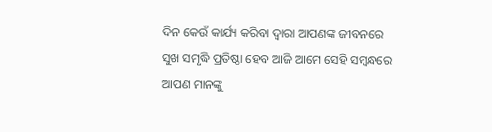ଦିନ କେଉଁ କାର୍ଯ୍ୟ କରିବା ଦ୍ବାରା ଆପଣଙ୍କ ଜୀବନରେ ସୁଖ ସମୃଦ୍ଧି ପ୍ରତିଷ୍ଠା ହେବ ଆଜି ଆମେ ସେହି ସମ୍ବନ୍ଧରେ ଆପଣ ମାନଙ୍କୁ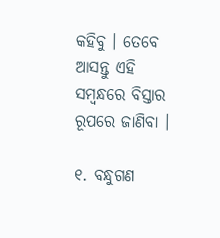କହିବୁ । ତେବେ ଆସନ୍ତୁ ଏହି ସମ୍ବନ୍ଧରେ ବିସ୍ତାର ରୂପରେ ଜାଣିବା ।

୧. ବନ୍ଧୁଗଣ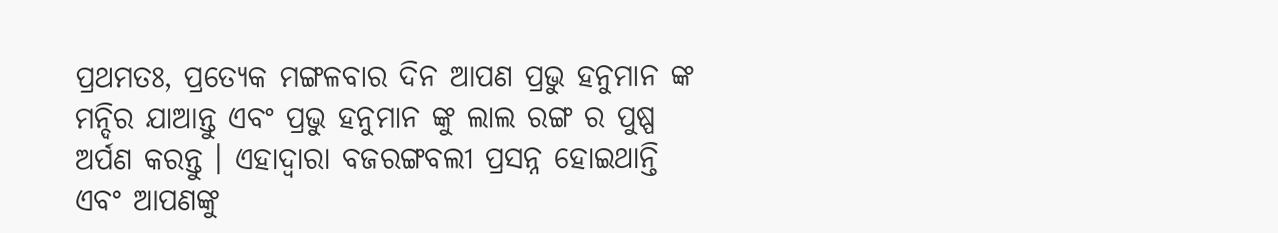ପ୍ରଥମତଃ, ପ୍ରତ୍ୟେକ ମଙ୍ଗଳବାର ଦିନ ଆପଣ ପ୍ରଭୁ ହନୁମାନ ଙ୍କ ମନ୍ଦିର ଯାଆନ୍ତୁ ଏବଂ ପ୍ରଭୁ ହନୁମାନ ଙ୍କୁ ଲାଲ ରଙ୍ଗ ର ପୁଷ୍ପ ଅର୍ପଣ କରନ୍ତୁ । ଏହାଦ୍ବାରା ବଜରଙ୍ଗବଲୀ ପ୍ରସନ୍ନ ହୋଇଥାନ୍ତି ଏବଂ ଆପଣଙ୍କୁ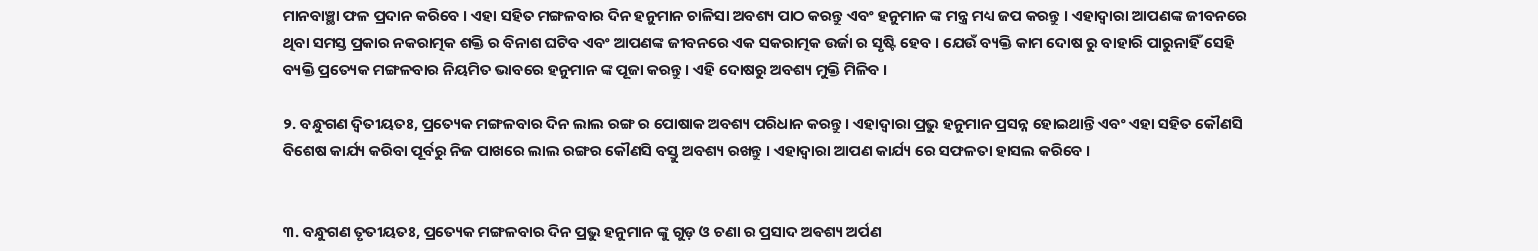ମାନବାଞ୍ଛା ଫଳ ପ୍ରଦାନ କରିବେ । ଏହା ସହିତ ମଙ୍ଗଳବାର ଦିନ ହନୁମାନ ଚାଳିସା ଅବଶ୍ୟ ପାଠ କରନ୍ତୁ ଏବଂ ହନୁମାନ ଙ୍କ ମନ୍ତ୍ର ମଧ୍ୟ ଜପ କରନ୍ତୁ । ଏହାଦ୍ବାରା ଆପଣଙ୍କ ଜୀବନରେ ଥିବା ସମସ୍ତ ପ୍ରକାର ନକରାତ୍ମକ ଶକ୍ତି ର ବିନାଶ ଘଟିବ ଏବଂ ଆପଣଙ୍କ ଜୀବନରେ ଏକ ସକରାତ୍ମକ ଉର୍ଜା ର ସୃଷ୍ଟି ହେବ । ଯେଉଁ ବ୍ୟକ୍ତି କାମ ଦୋଷ ରୁ ବାହାରି ପାରୁନାହିଁ ସେହି ବ୍ୟକ୍ତି ପ୍ରତ୍ୟେକ ମଙ୍ଗଳବାର ନିୟମିତ ଭାବରେ ହନୁମାନ ଙ୍କ ପୂଜା କରନ୍ତୁ । ଏହି ଦୋଷରୁ ଅବଶ୍ୟ ମୁକ୍ତି ମିଳିବ ।

୨. ବନ୍ଧୁଗଣ ଦ୍ବିତୀୟତଃ, ପ୍ରତ୍ୟେକ ମଙ୍ଗଳବାର ଦିନ ଲାଲ ରଙ୍ଗ ର ପୋଷାକ ଅବଶ୍ୟ ପରିଧାନ କରନ୍ତୁ । ଏହାଦ୍ବାରା ପ୍ରଭୁ ହନୁମାନ ପ୍ରସନ୍ନ ହୋଇଥାନ୍ତି ଏବଂ ଏହା ସହିତ କୌଣସି ବିଶେଷ କାର୍ଯ୍ୟ କରିବା ପୂର୍ବରୁ ନିଜ ପାଖରେ ଲାଲ ରଙ୍ଗର କୌଣସି ବସ୍ତୁ ଅବଶ୍ୟ ରଖନ୍ତୁ । ଏହାଦ୍ବାରା ଆପଣ କାର୍ଯ୍ୟ ରେ ସଫଳତା ହାସଲ କରିବେ ।


୩. ବନ୍ଧୁଗଣ ତୃତୀୟତଃ, ପ୍ରତ୍ୟେକ ମଙ୍ଗଳବାର ଦିନ ପ୍ରଭୁ ହନୁମାନ ଙ୍କୁ ଗୁଡ଼ ଓ ଚଣା ର ପ୍ରସାଦ ଅଵଶ୍ୟ ଅର୍ପଣ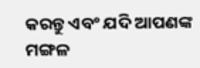କରନ୍ତୁ ଏବଂ ଯଦି ଆପଣଙ୍କ ମଙ୍ଗଳ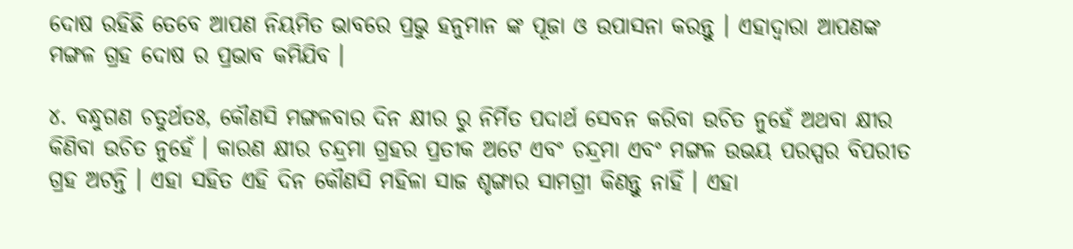ଦୋଷ ରହିଛି ତେବେ ଆପଣ ନିୟମିତ ଭାବରେ ପ୍ରଭୁ ହନୁମାନ ଙ୍କ ପୂଜା ଓ ଉପାସନା କରନ୍ତୁ । ଏହାଦ୍ବାରା ଆପଣଙ୍କ ମଙ୍ଗଳ ଗ୍ରହ ଦୋଷ ର ପ୍ରଭାବ କମିଯିବ ।

୪. ବନ୍ଧୁଗଣ ଚତୁର୍ଥତଃ, କୌଣସି ମଙ୍ଗଳବାର ଦିନ କ୍ଷୀର ରୁ ନିର୍ମିତ ପଦାର୍ଥ ସେବନ କରିବା ଉଚିତ ନୁହେଁ ଅଥବା କ୍ଷୀର କିଣିବା ଉଚିତ ନୁହେଁ । କାରଣ କ୍ଷୀର ଚନ୍ଦ୍ରମା ଗ୍ରହର ପ୍ରତୀକ ଅଟେ ଏବଂ ଚନ୍ଦ୍ରମା ଏବଂ ମଙ୍ଗଳ ଉଭୟ ପରସ୍ପର ବିପରୀତ ଗ୍ରହ ଅଟନ୍ତି । ଏହା ସହିତ ଏହି ଦିନ କୌଣସି ମହିଳା ସାଜ ଶୃଙ୍ଗାର ସାମଗ୍ରୀ କିଣନ୍ତୁ ନାହିଁ । ଏହା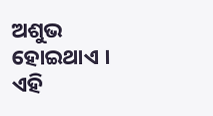ଅଶୁଭ ହୋଇଥାଏ । ଏହି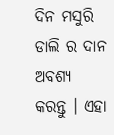ଦିନ ମସୁରି ଡାଲି ର ଦାନ ଅବଶ୍ୟ କରନ୍ତୁ । ଏହା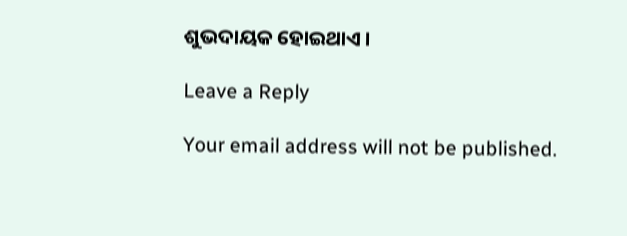ଶୁଭଦାୟକ ହୋଇଥାଏ ।

Leave a Reply

Your email address will not be published.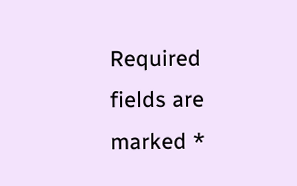Required fields are marked *